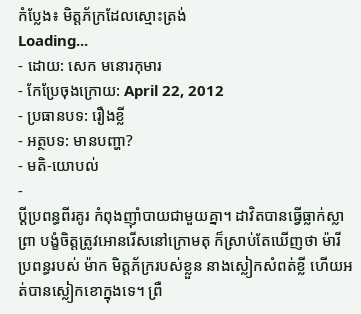កំប្លែង៖ មិត្តភ័ក្រដែលស្មោះត្រង់
Loading...
- ដោយ: សេក មនោរកុមារ
- កែប្រែចុងក្រោយ: April 22, 2012
- ប្រធានបទ: រឿងខ្លី
- អត្ថបទ: មានបញ្ហា?
- មតិ-យោបល់
-
ប្ដីប្រពន្ធពីរគូរ កំពុងញ៉ាំបាយជាមួយគ្នា។ ដាវិតបានធ្វើធ្លាក់ស្លាព្រា បង្ខំចិត្តត្រូវអោនរើសនៅក្រោមតុ ក៏ស្រាប់តែឃើញថា ម៉ារីប្រពន្ធរបស់ ម៉ាក មិត្តភ័ក្ររបស់ខ្លួន នាងស្លៀកសំពត់ខ្លី ហើយអត់បានស្លៀកខោក្នុងទេ។ ព្រឺ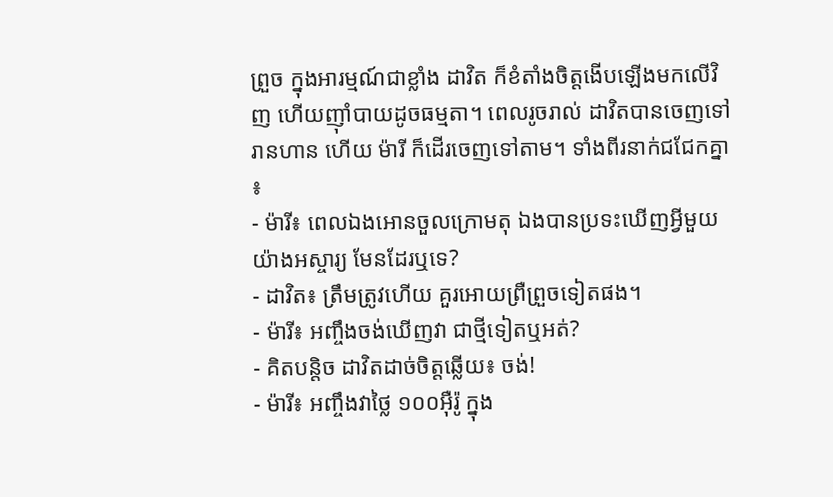ព្រួច ក្នុងអារម្មណ៍ជាខ្លាំង ដាវិត ក៏ខំតាំងចិត្តងើបឡើងមកលើវិញ ហើយញ៉ាំបាយដូចធម្មតា។ ពេលរូចរាល់ ដាវិតបានចេញទៅរានហាន ហើយ ម៉ារី ក៏ដើរចេញទៅតាម។ ទាំងពីរនាក់ជជែកគ្នា ៖
- ម៉ារី៖ ពេលឯងអោនចួលក្រោមតុ ឯងបានប្រទះឃើញអ្វីមួយយ៉ាងអស្ចារ្យ មែនដែរឬទេ?
- ដាវិត៖ ត្រឹមត្រូវហើយ គួរអោយព្រឺព្រួចទៀតផង។
- ម៉ារី៖ អញ្ចឹងចង់ឃើញវា ជាថ្មីទៀតឬអត់?
- គិតបន្តិច ដាវិតដាច់ចិត្តឆ្លើយ៖ ចង់!
- ម៉ារី៖ អញ្ចឹងវាថ្លៃ ១០០អ៊ឺរ៉ូ ក្នុង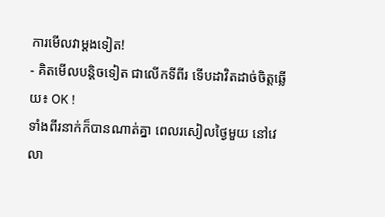ការមើលវាម្ដងទៀត!
- គិតមើលបន្តិចទៀត ជាលើកទីពីរ ទើបដាវិតដាច់ចិត្តឆ្លើយ៖ OK !
ទាំងពីរនាក់ក៏បានណាត់គ្នា ពេលរសៀលថ្ងៃមួយ នៅវេលា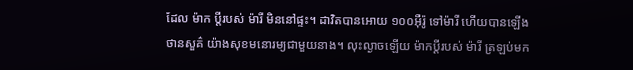ដែល ម៉ាក ប្ដីរបស់ ម៉ារី មិននៅផ្ទះ។ ដាវិតបានអោយ ១០០អ៊ឺរ៉ូ ទៅម៉ារី ហើយបានឡើងថានសួគ៌ យ៉ាងសុខមនោរម្យជាមួយនាង។ លុះល្ងាចឡើយ ម៉ាកប្ដីរបស់ ម៉ារី ត្រឡប់មក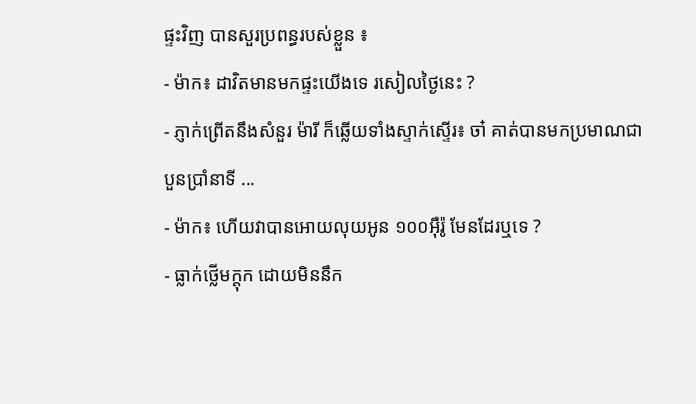ផ្ទះវិញ បានសួរប្រពន្ធរបស់ខ្លួន ៖
- ម៉ាក៖ ដាវិតមានមកផ្ទះយើងទេ រសៀលថ្ងៃនេះ ?
- ភ្ញាក់ព្រើតនឹងសំនួរ ម៉ារី ក៏ឆ្លើយទាំងស្ទាក់ស្ទើរ៖ ចា៎ គាត់បានមកប្រមាណជា បួនប្រាំនាទី ...
- ម៉ាក៖ ហើយវាបានអោយលុយអូន ១០០អ៊ឺរ៉ូ មែនដែរឬទេ ?
- ធ្លាក់ថ្លើមក្ដុក ដោយមិននឹក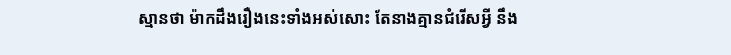ស្មានថា ម៉ាកដឹងរឿងនេះទាំងអស់សោះ តែនាងគ្មានជំរើសអ្វី នឹង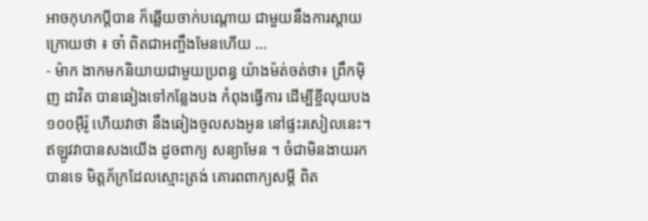អាចកុហកប្ដីបាន ក៏ឆ្លើយចាក់បណ្ដោយ ជាមួយនឹងការស្ដាយក្រោយថា ៖ ចា៎ ពិតជាអញ្ចឹងមែនហើយ ...
- ម៉ាក ងាកមកនិយាយជាមួយប្រពន្ធ យ៉ាងម៉ត់ចត់ថា៖ ព្រឹកម៉ិញ ដាវិត បានឆៀងទៅកន្លែងបង កំពុងធ្វើការ ដើម្បីខ្ចីលុយបង១០០អ៊ឺរ៉ូ ហើយវាថា នឹងឆៀងចូលសងអូន នៅផ្ទះរសៀលនេះ។ ឥឡូវវាបានសងយើង ដូចពាក្យ សន្យាមែន ។ ចំជាមិនងាយរកបានទេ មិត្តភ័ក្រដែលស្មោះត្រង់ គោរពពាក្យសម្ដី ពិត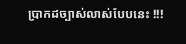ប្រាកដច្បាស់លាស់បែបនេះ !!!